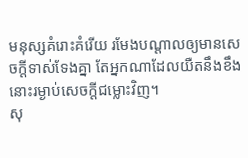មនុស្សគំរោះគំរើយ រមែងបណ្ដាលឲ្យមានសេចក្ដីទាស់ទែងគ្នា តែអ្នកណាដែលយឺតនឹងខឹង នោះរម្ងាប់សេចក្ដីជម្លោះវិញ។
សុ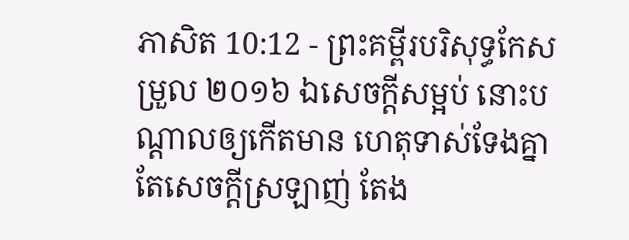ភាសិត 10:12 - ព្រះគម្ពីរបរិសុទ្ធកែសម្រួល ២០១៦ ឯសេចក្ដីសម្អប់ នោះបណ្ដាលឲ្យកើតមាន ហេតុទាស់ទែងគ្នា តែសេចក្ដីស្រឡាញ់ តែង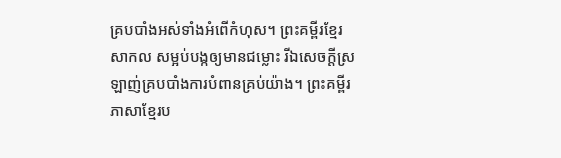គ្របបាំងអស់ទាំងអំពើកំហុស។ ព្រះគម្ពីរខ្មែរសាកល សម្អប់បង្កឲ្យមានជម្លោះ រីឯសេចក្ដីស្រឡាញ់គ្របបាំងការបំពានគ្រប់យ៉ាង។ ព្រះគម្ពីរភាសាខ្មែរប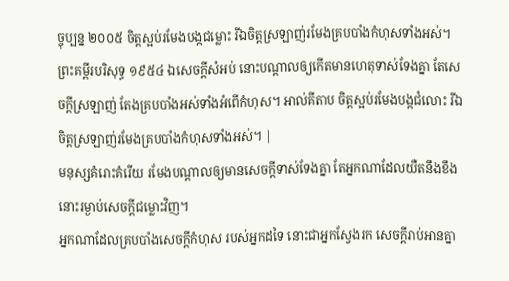ច្ចុប្បន្ន ២០០៥ ចិត្តស្អប់រមែងបង្កជម្លោះ រីឯចិត្តស្រឡាញ់រមែងគ្របបាំងកំហុសទាំងអស់។ ព្រះគម្ពីរបរិសុទ្ធ ១៩៥៤ ឯសេចក្ដីសំអប់ នោះបណ្តាលឲ្យកើតមានហេតុទាស់ទែងគ្នា តែសេចក្ដីស្រឡាញ់ តែងគ្របបាំងអស់ទាំងអំពើកំហុស។ អាល់គីតាប ចិត្តស្អប់រមែងបង្កជំលោះ រីឯចិត្តស្រឡាញ់រមែងគ្របបាំងកំហុសទាំងអស់។ |
មនុស្សគំរោះគំរើយ រមែងបណ្ដាលឲ្យមានសេចក្ដីទាស់ទែងគ្នា តែអ្នកណាដែលយឺតនឹងខឹង នោះរម្ងាប់សេចក្ដីជម្លោះវិញ។
អ្នកណាដែលគ្របបាំងសេចក្ដីកំហុស របស់អ្នកដទៃ នោះជាអ្នកស្វែងរក សេចក្ដីរាប់អានគ្នា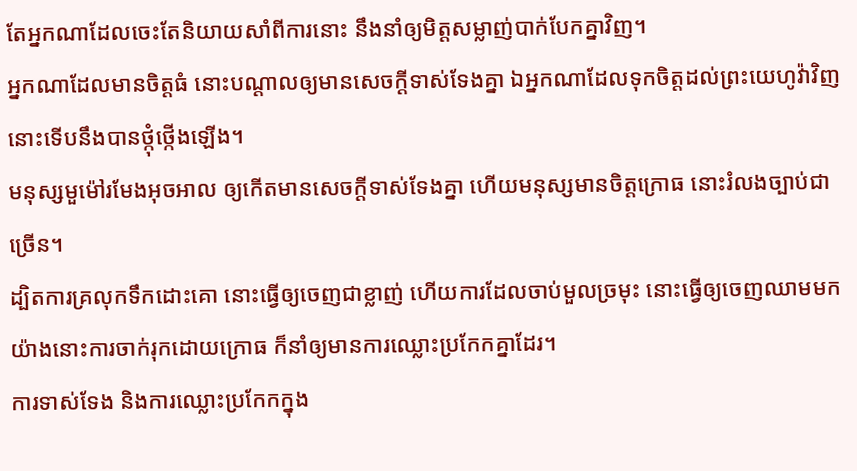តែអ្នកណាដែលចេះតែនិយាយសាំពីការនោះ នឹងនាំឲ្យមិត្តសម្លាញ់បាក់បែកគ្នាវិញ។
អ្នកណាដែលមានចិត្តធំ នោះបណ្ដាលឲ្យមានសេចក្ដីទាស់ទែងគ្នា ឯអ្នកណាដែលទុកចិត្តដល់ព្រះយេហូវ៉ាវិញ នោះទើបនឹងបានថ្កុំថ្កើងឡើង។
មនុស្សមួម៉ៅរមែងអុចអាល ឲ្យកើតមានសេចក្ដីទាស់ទែងគ្នា ហើយមនុស្សមានចិត្តក្រោធ នោះរំលងច្បាប់ជាច្រើន។
ដ្បិតការគ្រលុកទឹកដោះគោ នោះធ្វើឲ្យចេញជាខ្លាញ់ ហើយការដែលចាប់មួលច្រមុះ នោះធ្វើឲ្យចេញឈាមមក យ៉ាងនោះការចាក់រុកដោយក្រោធ ក៏នាំឲ្យមានការឈ្លោះប្រកែកគ្នាដែរ។
ការទាស់ទែង និងការឈ្លោះប្រកែកក្នុង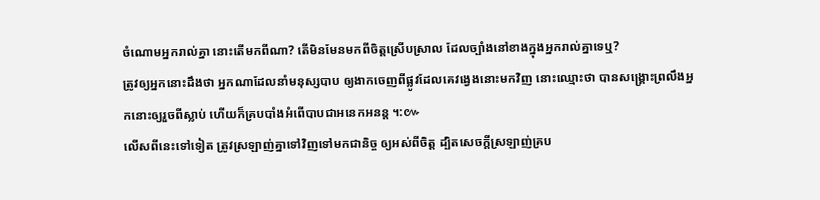ចំណោមអ្នករាល់គ្នា នោះតើមកពីណា? តើមិនមែនមកពីចិត្តស្រើបស្រាល ដែលច្បាំងនៅខាងក្នុងអ្នករាល់គ្នាទេឬ?
ត្រូវឲ្យអ្នកនោះដឹងថា អ្នកណាដែលនាំមនុស្សបាប ឲ្យងាកចេញពីផ្លូវដែលគេវង្វេងនោះមកវិញ នោះឈ្មោះថា បានសង្គ្រោះព្រលឹងអ្នកនោះឲ្យរួចពីស្លាប់ ហើយក៏គ្របបាំងអំពើបាបជាអនេកអនន្ត ។:៚
លើសពីនេះទៅទៀត ត្រូវស្រឡាញ់គ្នាទៅវិញទៅមកជានិច្ច ឲ្យអស់ពីចិត្ត ដ្បិតសេចក្តីស្រឡាញ់គ្រប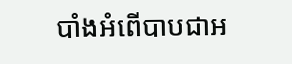បាំងអំពើបាបជាអ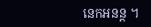នេកអនន្ត ។